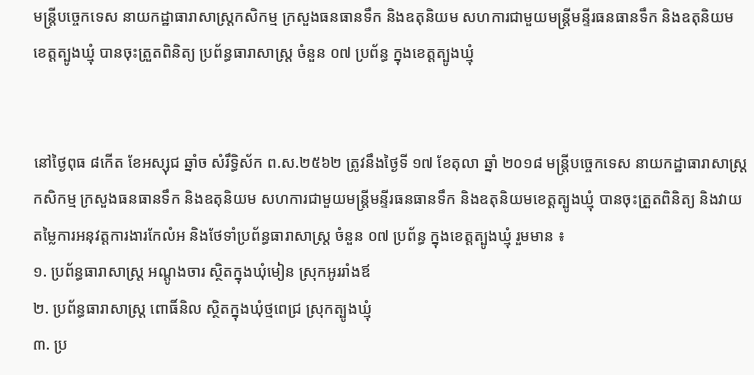មន្ត្រីបច្ចេកទេស នាយកដ្ឋាធារាសាស្ត្រកសិកម្ម ក្រសួងធនធានទឹក និងឧតុនិយម សហការជាមួយមន្ត្រីមន្ទីរធនធានទឹក និងឧតុនិយមខេត្តត្បូងឃ្មុំ បានចុះត្រួតពិនិត្យ ប្រព័ន្ធធារាសាស្ត្រ ចំនួន ០៧ ប្រព័ន្ធ ក្នុងខេត្តត្បូងឃ្មុំ


នៅថ្ងៃពុធ ៨កើត ខែអស្សុជ ឆ្នាំច សំរឹទ្ធិស័ក ព.ស.២៥៦២ ត្រូវនឹងថ្ងៃទី ១៧ ខែតុលា ឆ្នាំ ២០១៨ មន្ត្រីបច្ចេកទេស នាយកដ្ឋាធារាសាស្ត្រកសិកម្ម ក្រសួងធនធានទឹក និងឧតុនិយម សហការជាមួយមន្ត្រីមន្ទីរធនធានទឹក និងឧតុនិយមខេត្តត្បូងឃ្មុំ បានចុះត្រួតពិនិត្យ និងវាយតម្លៃការអនុវត្តការងារកែលំអ និងថែទាំប្រព័ន្ធធារាសាស្ត្រ ចំនួន ០៧ ប្រព័ន្ធ ក្នុងខេត្តត្បូងឃ្មុំ រួមមាន ៖
១. ប្រព័ន្ធធារាសាស្ត្រ អណ្តូងចារ ស្ថិតក្នុងឃុំមៀន ស្រុកអូររាំងឪ
២. ប្រព័ន្ធធារាសាស្ត្រ ពោធិ៍និល ស្ថិតក្នុងឃុំថ្មពេជ្រ ស្រុកត្បូងឃ្មុំ
៣. ប្រ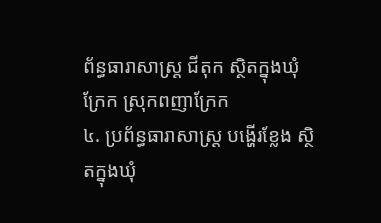ព័ន្ធធារាសាស្ត្រ ជីតុក ស្ថិតក្នុងឃុំក្រែក ស្រុកពញាក្រែក
៤. ប្រព័ន្ធធារាសាស្ត្រ បង្ហើរខ្លែង ស្ថិតក្នុងឃុំ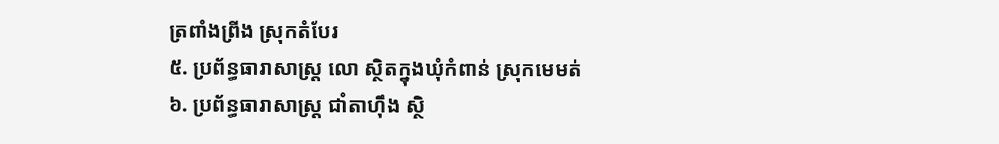ត្រពាំងព្រីង ស្រុកតំបែរ
៥. ប្រព័ន្ធធារាសាស្ត្រ លោ ស្ថិតក្នុងឃុំកំពាន់ ស្រុកមេមត់
៦. ប្រព័ន្ធធារាសាស្ត្រ ជាំតាហុឹង ស្ថិ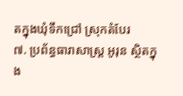តក្នុងឃុំទឹកជ្រៅ ស្រុកតំបែរ
៧. ប្រព័ន្ធធារាសាស្ត្រ អូរុន ស្ថិតក្នុង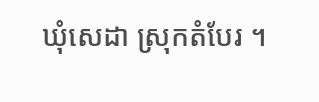ឃុំសេដា ស្រុកតំបែរ ។